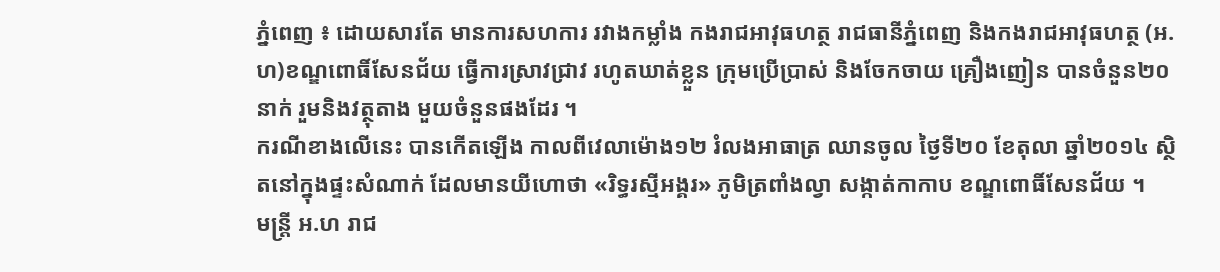ភ្នំពេញ ៖ ដោយសារតែ មានការសហការ រវាងកម្លាំង កងរាជអាវុធហត្ថ រាជធានីភ្នំពេញ និងកងរាជអាវុធហត្ថ (អ.ហ)ខណ្ឌពោធិ៍សែនជ័យ ធ្វើការស្រាវជ្រាវ រហូតឃាត់ខ្លួន ក្រុមប្រើប្រាស់ និងចែកចាយ គ្រឿងញៀន បានចំនួន២០នាក់ រួមនិងវត្ថុតាង មួយចំនួនផងដែរ ។
ករណីខាងលើនេះ បានកើតឡើង កាលពីវេលាម៉ោង១២ រំលងអាធាត្រ ឈានចូល ថ្ងៃទី២០ ខែតុលា ឆ្នាំ២០១៤ ស្ថិតនៅក្នុងផ្ទះសំណាក់ ដែលមានយីហោថា «រិទ្ធរស្មីអង្គរ» ភូមិត្រពាំងល្វា សង្កាត់កាកាប ខណ្ឌពោធិ៍សែនជ័យ ។
មន្រ្តី អ.ហ រាជ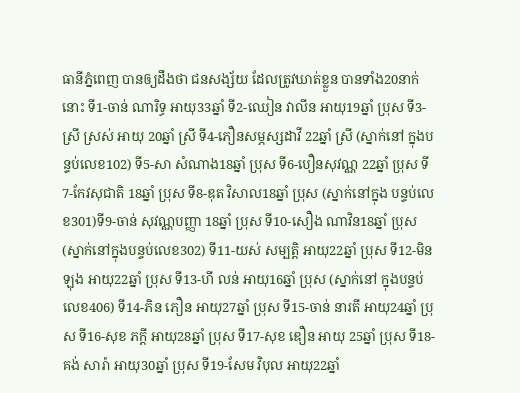ធានីភ្នំពេញ បានឲ្យដឹងថា ជនសង្ស័យ ដែលត្រូវឃាត់ខ្លួន បានទាំង20នាក់នោះ ទី1-ចាន់ ណារិទ្ធ អាយុ33ឆ្នាំ ទី2-ឈៀន វាលីន អាយុ19ឆ្នាំ ប្រុស ទី3-ស្រី ស្រស់ អាយុ 20ឆ្នាំ ស្រី ទី4-ភឿនសម្ភស្សដាវី 22ឆ្នាំ ស្រី (ស្នាក់នៅ ក្នុងបន្ទប់លេខ102) ទី5-សា សំណាង18ឆ្នាំ ប្រុស ទី6-បឿនសុវណ្ណ 22ឆ្នាំ ប្រុស ទី7-កែវសុជាតិ 18ឆ្នាំ ប្រុស ទី8-ឌុត វិសាល18ឆ្នាំ ប្រុស (ស្នាក់នៅក្នុង បន្ទប់លេខ301)ទី9-ចាន់ សុវណ្ណបញ្ញា 18ឆ្នាំ ប្រុស ទី10-សឿង ណាវិន18ឆ្នាំ ប្រុស (ស្នាក់នៅក្នុងបន្ទប់លេខ302) ទី11-យស់ សម្បត្តិ អាយុ22ឆ្នាំ ប្រុស ទី12-មិន ឡុង អាយុ22ឆ្នាំ ប្រុស ទី13-ហី លន់ អាយុ16ឆ្នាំ ប្រុស (ស្នាក់នៅ ក្នុងបន្ទប់លេខ406) ទី14-ភិន ភឿន អាយុ27ឆ្នាំ ប្រុស ទី15-ចាន់ នារតី អាយុ24ឆ្នាំ ប្រុស ទី16-សុខ ភក្តី អាយុ28ឆ្នាំ ប្រុស ទី17-សុខ ឌឿន អាយុ 25ឆ្នាំ ប្រុស ទី18-គង់ សារ៉ា អាយុ30ឆ្នាំ ប្រុស ទី19-សែម វិបុល អាយុ22ឆ្នាំ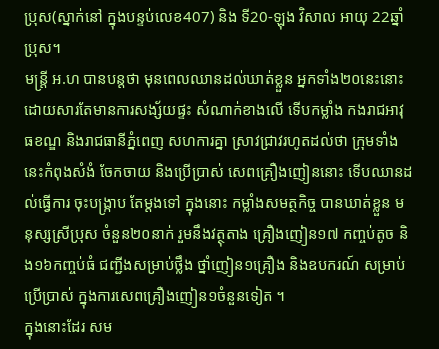ប្រុស(ស្នាក់នៅ ក្នុងបន្ទប់លេខ407) និង ទី20-ឡុង វិសាល អាយុ 22ឆ្នាំ ប្រុស។
មន្រ្តី អ.ហ បានបន្តថា មុនពេលឈានដល់ឃាត់ខ្លួន អ្នកទាំង២០នេះនោះ ដោយសារតែមានការសង្ស័យផ្ទះ សំណាក់ខាងលើ ទើបកម្លាំង កងរាជអាវុធខណ្ឌ និងរាជធានីភ្នំពេញ សហការគ្នា ស្រាវជ្រាវរហូតដល់ថា ក្រុមទាំងនេះកំពុងសំងំ ចែកចាយ និងប្រើប្រាស់ សេពគ្រឿងញៀននោះ ទើបឈានដល់ធ្វើការ ចុះបង្ក្រាប តែម្តងទៅ ក្នុងនោះ កម្លាំងសមត្ថកិច្ច បានឃាត់ខ្លួន មនុស្សស្រីប្រុស ចំនួន២០នាក់ រួមនឹងវត្ថុតាង គ្រឿងញៀន១៧ កញ្ចប់តូច និង១៦កញ្ចប់ធំ ជញ្ជីងសម្រាប់ថ្លឹង ថ្នាំញៀន១គ្រឿង និងឧបករណ៍ សម្រាប់ប្រើប្រាស់ ក្នុងការសេពគ្រឿងញៀន១ចំនួនទៀត ។
ក្នុងនោះដែរ សម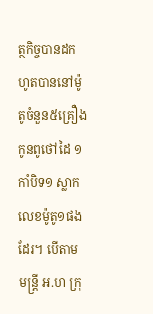ត្ថកិច្ចបានដកហូតបាននៅម៉ូតូចំនួន៥គ្រឿង កូនពូថៅដៃ ១កាំបិទ១ ស្លាកលេខម៉ូតូ១ផងដែរ។ បើតាម មន្រ្តី អ.ហ ក្រុ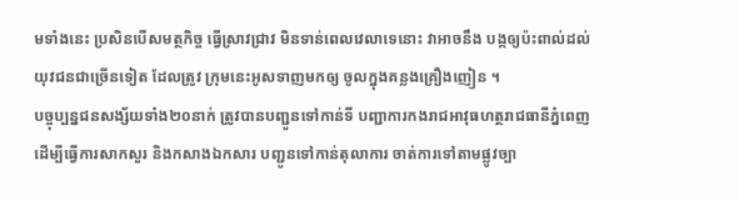មទាំងនេះ ប្រសិនបើសមត្ថកិច្ច ធ្វើស្រាវជ្រាវ មិនទាន់ពេលវេលាទេនោះ វាអាចនឹង បង្កឲ្យប៉ះពាល់ដល់ យុវជនជាច្រើនទៀត ដែលត្រូវ ក្រុមនេះអូសទាញមកឲ្យ ចូលក្នុងគន្លងគ្រឿងញៀន ។
បច្ចុប្បន្នជនសង្ស័យទាំង២០នាក់ ត្រូវបានបញ្ជូនទៅកាន់ទី បញ្ជាការកងរាជអាវុធហត្ថរាជធានីភ្នំពេញ ដើម្បីធ្វើការសាកសួរ និងកសាងឯកសារ បញ្ជូនទៅកាន់តុលាការ ចាត់ការទៅតាមផ្លូវច្បា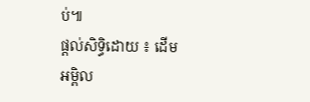ប់៕
ផ្ដល់សិទ្ធិដោយ ៖ ដើមអម្ពិល